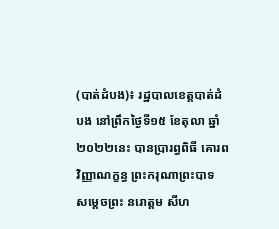(បាត់ដំបង)៖ រដ្ឋបាលខេត្តបាត់ដំបង នៅព្រឹកថ្ងៃទី១៥ ខែតុលា ឆ្នាំ ២០២២នេះ បានប្រារព្ធពិធី គោរពវិញ្ញាណក្ខន្ធ ព្រះករុណាព្រះបាទ សម្តេចព្រះ នរោត្តម សីហ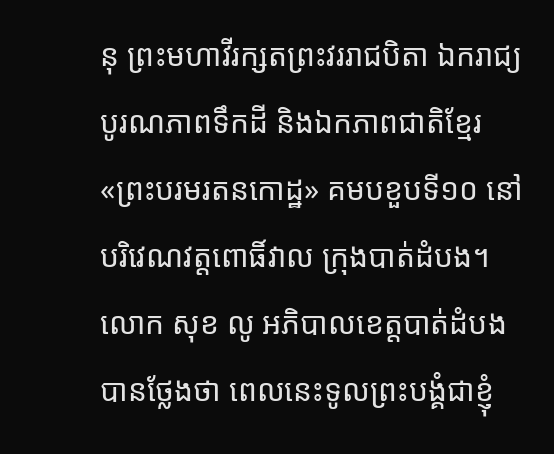នុ ព្រះមហាវីរក្សតព្រះវររាជបិតា ឯករាជ្យបូរណភាពទឹកដី និងឯកភាពជាតិខ្មែរ «ព្រះបរមរតនកោដ្ឋ» គមបខួបទី១០ នៅបរិវេណវត្តពោធិ៍វាល ក្រុងបាត់ដំបង។
លោក សុខ លូ អភិបាលខេត្តបាត់ដំបង បានថ្លែងថា ពេលនេះទូលព្រះបង្គំជាខ្ញុំ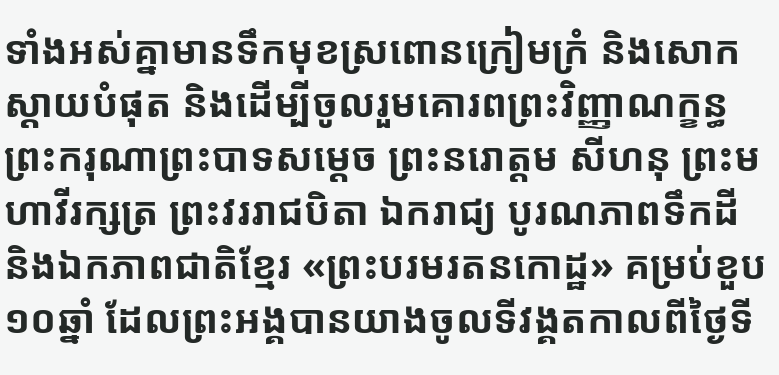ទាំងអស់គ្នាមានទឹកមុខស្រពោនក្រៀមក្រំ និងសោកស្តាយបំផុត និងដើម្បីចូលរួមគោរពព្រះវិញ្ញាណក្ខន្ធព្រះករុណាព្រះបាទសម្តេច ព្រះនរោត្តម សីហនុ ព្រះមហាវីរក្សត្រ ព្រះវររាជបិតា ឯករាជ្យ បូរណភាពទឹកដី និងឯកភាពជាតិខ្មែរ «ព្រះបរមរតនកោដ្ឋ» គម្រប់ខួប១០ឆ្នាំ ដែលព្រះអង្គបានយាងចូលទីវង្គតកាលពីថ្ងៃទី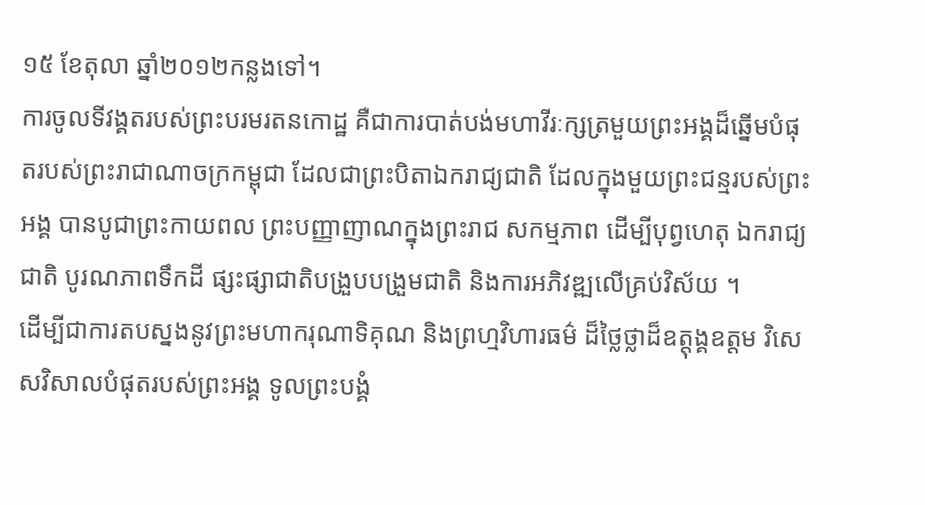១៥ ខែតុលា ឆ្នាំ២០១២កន្លងទៅ។
ការចូលទីវង្គតរបស់ព្រះបរមរតនកោដ្ឋ គឺជាការបាត់បង់មហាវីរៈក្សត្រមួយព្រះអង្គដ៏ឆ្នើមបំផុតរបស់ព្រះរាជាណាចក្រកម្ពុជា ដែលជាព្រះបិតាឯករាជ្យជាតិ ដែលក្នុងមួយព្រះជន្មរបស់ព្រះអង្គ បានបូជាព្រះកាយពល ព្រះបញ្ញាញាណក្នុងព្រះរាជ សកម្មភាព ដើម្បីបុព្វហេតុ ឯករាជ្យជាតិ បូរណភាពទឹកដី ផ្សះផ្សាជាតិបង្រួបបង្រួមជាតិ និងការអភិវឌ្ឍលើគ្រប់វិស័យ ។
ដើម្បីជាការតបស្នងនូវព្រះមហាករុណាទិគុណ និងព្រហ្មវិហារធម៌ ដ៏ថ្លៃថ្លាដ៏ឧត្តុង្គឧត្តម វិសេសវិសាលបំផុតរបស់ព្រះអង្គ ទូលព្រះបង្គំ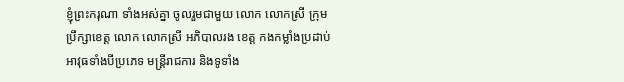ខ្ញុំព្រះករុណា ទាំងអស់គ្នា ចូលរួមជាមួយ លោក លោកស្រី ក្រុមប្រឹក្សាខេត្ត លោក លោកស្រី អភិបាលរង ខេត្ត កងកម្លាំងប្រដាប់ អាវុធទាំងបីប្រភេទ មន្ត្រីរាជការ និងទូទាំង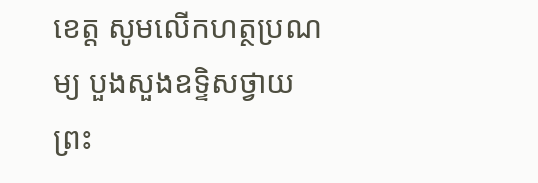ខេត្ត សូមលើកហត្ថប្រណម្យ បួងសួងឧទ្ទិសថ្វាយ ព្រះ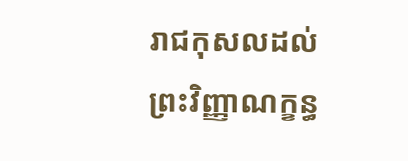រាជកុសលដល់ព្រះវិញ្ញាណក្ខន្ធ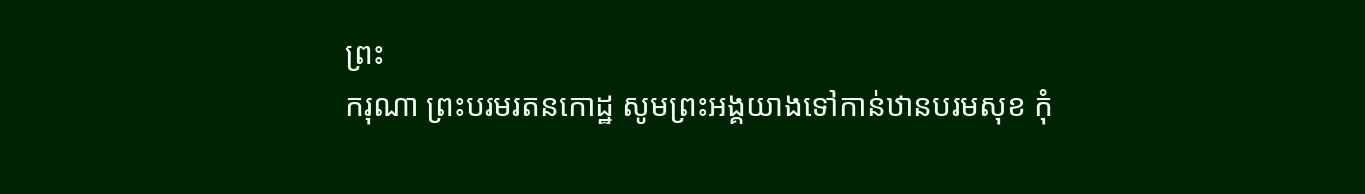ព្រះ
ករុណា ព្រះបរមរតនកោដ្ឋ សូមព្រះអង្គយាងទៅកាន់ឋានបរមសុខ កុំ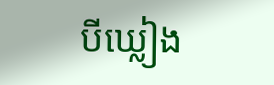បីឃ្លៀង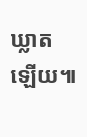ឃ្លាតឡើយ៕